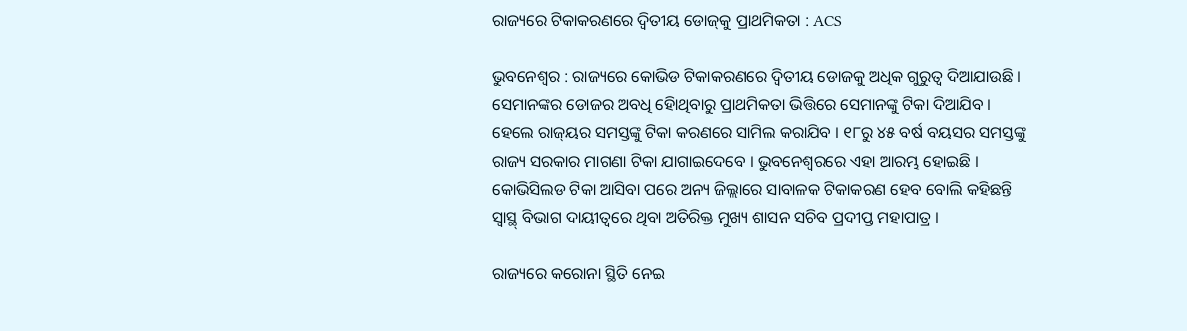ରାଜ୍ୟରେ ଟିକାକରଣରେ ଦ୍ବିତୀୟ ଡୋଜ୍‌କୁ ପ୍ରାଥମିକତା : ACS

ଭୁବନେଶ୍ୱର : ରାଜ୍ୟରେ କୋଭିଡ ଟିକାକରଣରେ ଦ୍ୱିତୀୟ ଡୋଜକୁ ଅଧିକ ଗୁରୁତ୍ୱ ଦିଆଯାଉଛି । ସେମାନଙ୍କର ଡୋଜର ଅବଧି ହୋିଥିବାରୁ ପ୍ରାଥମିକତା ଭିତ୍ତିରେ ସେମାନଙ୍କୁ ଟିକା ଦିଆଯିବ । ହେଲେ ରାଜ୍‌ୟର ସମସ୍ତଙ୍କୁ ଟିକା କରଣରେ ସାମିଲ କରାଯିବ । ୧୮ରୁ ୪୫ ବର୍ଷ ବୟସର ସମସ୍ତଙ୍କୁ ରାଜ୍ୟ ସରକାର ମାଗଣା ଟିକା ଯାଗାଇଦେବେ । ଭୁବନେଶ୍ୱରରେ ଏହା ଆରମ୍ଭ ହୋଇଛି । କୋଭିସିଲଡ ଟିକା ଆସିବା ପରେ ଅନ୍ୟ ଜିଲ୍ଲାରେ ସାବାଳକ ଟିକାକରଣ ହେବ ବୋଲି କହିଛନ୍ତି ସ୍ୱାସ୍ଥ୍‌ ବିଭାଗ ଦାୟୀତ୍ୱରେ ଥିବା ଅତିରିକ୍ତ ମୁଖ୍ୟ ଶାସନ ସଚିବ ପ୍ରଦୀପ୍ତ ମହାପାତ୍ର ।

ରାଜ୍ୟରେ କରୋନା ସ୍ଥିତି ନେଇ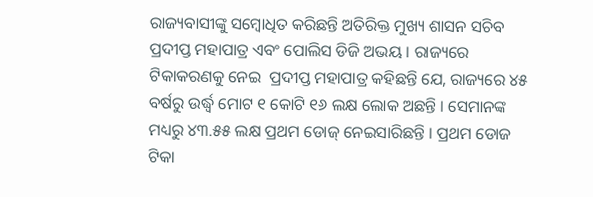ରାଜ୍ୟବାସୀଙ୍କୁ ସମ୍ବୋଧିତ କରିଛନ୍ତି ଅତିରିକ୍ତ ମୁଖ୍ୟ ଶାସନ ସଚିବ ପ୍ରଦୀପ୍ତ ମହାପାତ୍ର ଏବଂ ପୋଲିସ ଡିଜି ଅଭୟ । ରାଜ୍ୟରେ ଟିକାକରଣକୁ ନେଇ  ପ୍ରଦୀପ୍ତ ମହାପାତ୍ର କହିଛନ୍ତି ଯେ, ରାଜ୍ୟରେ ୪୫ ବର୍ଷରୁ ଉର୍ଦ୍ଧ୍ୱ ମୋଟ ୧ କୋଟି ୧୬ ଲକ୍ଷ ଲୋକ ଅଛନ୍ତି । ସେମାନଙ୍କ ମଧ୍ୟରୁ ୪୩.୫୫ ଲକ୍ଷ ପ୍ରଥମ ଡୋଜ୍ ନେଇସାରିଛନ୍ତି । ପ୍ରଥମ ଡୋଜ ଟିକା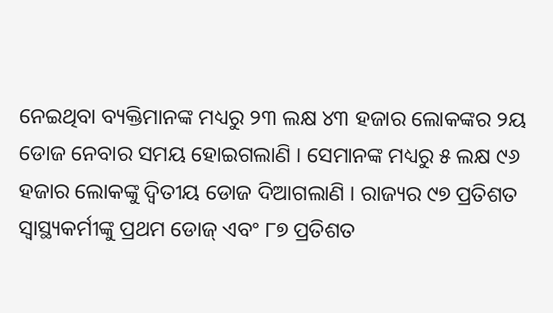ନେଇଥିବା ବ୍ୟକ୍ତିମାନଙ୍କ ମଧ୍ୟରୁ ୨୩ ଲକ୍ଷ ୪୩ ହଜାର ଲୋକଙ୍କର ୨ୟ ଡୋଜ ନେବାର ସମୟ ହୋଇଗଲାଣି । ସେମାନଙ୍କ ମଧ୍ୟରୁ ୫ ଲକ୍ଷ ୯୬ ହଜାର ଲୋକଙ୍କୁ ଦ୍ବିତୀୟ ଡୋଜ ଦିଆଗଲାଣି । ରାଜ୍ୟର ୯୭ ପ୍ରତିଶତ ସ୍ବାସ୍ଥ୍ୟକର୍ମୀଙ୍କୁ ପ୍ରଥମ ଡୋଜ୍‌ ଏବଂ ୮୭ ପ୍ରତିଶତ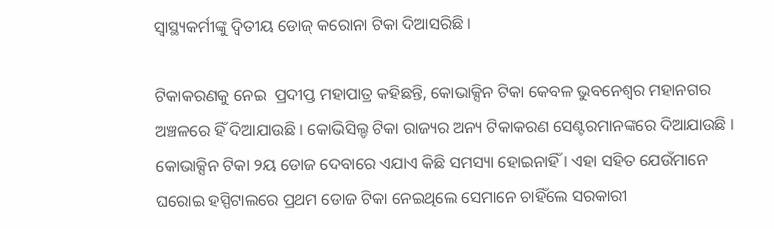ସ୍ବାସ୍ଥ୍ୟକର୍ମୀଙ୍କୁ ଦ୍ବିତୀୟ ଡୋଜ୍‌ କରୋନା ଟିକା ଦିଆସରିଛି ।

ଟିକାକରଣକୁ ନେଇ  ପ୍ରଦୀପ୍ତ ମହାପାତ୍ର କହିଛନ୍ତି, କୋଭାକ୍ସିନ ଟିକା କେବଳ ଭୁବନେଶ୍ୱର ମହାନଗର ଅଞ୍ଚଳରେ ହିଁ ଦିଆଯାଉଛି । କୋଭିସିଲ୍ଡ ଟିକା ରାଜ୍ୟର ଅନ୍ୟ ଟିକାକରଣ ‌ସେଣ୍ଟରମାନଙ୍କରେ ଦିଆଯାଉଛି । କୋଭାକ୍ସିନ ଟିକା ୨ୟ ଡୋଜ ଦେବାରେ ଏଯାଏ କିଛି ସମସ୍ୟା ହୋଇନାହିଁ । ଏହା ସହିତ ଯେଉଁମାନେ ଘରୋଇ ହସ୍ପିଟାଲରେ ପ୍ରଥମ ଡୋଜ ଟିକା ନେଇଥିଲେ ସେମାନେ ଚାହିଁଲେ ସରକାରୀ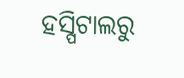ହସ୍ପିଟାଲରୁ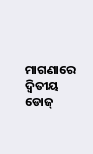ମାଗଣାରେ ଦ୍ବିତୀୟ ଡୋଜ୍‌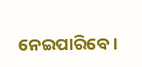ନେଇପାରିବେ ।